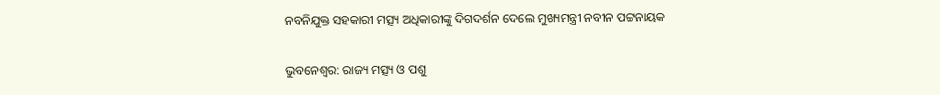ନବନିଯୁକ୍ତ ସହକାରୀ ମତ୍ସ୍ୟ ଅଧିକାରୀଙ୍କୁ ଦିଗଦର୍ଶନ ଦେଲେ ମୁଖ୍ୟମନ୍ତ୍ରୀ ନବୀନ ପଟ୍ଟନାୟକ

ଭୁବନେଶ୍ୱର: ରାଜ୍ୟ ମତ୍ସ୍ୟ ଓ ପଶୁ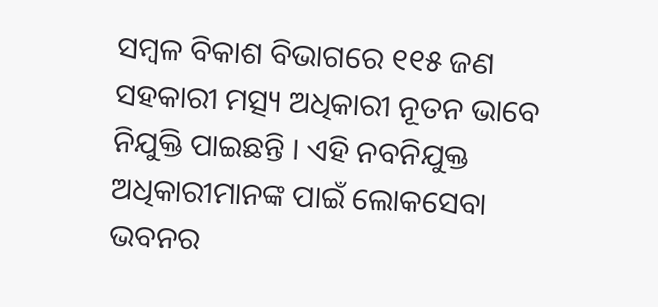ସମ୍ବଳ ବିକାଶ ବିଭାଗରେ ୧୧୫ ଜଣ ସହକାରୀ ମତ୍ସ୍ୟ ଅଧିକାରୀ ନୂତନ ଭାବେ ନିଯୁକ୍ତି ପାଇଛନ୍ତି । ଏହି ନବନିଯୁକ୍ତ ଅଧିକାରୀମାନଙ୍କ ପାଇଁ ଲୋକସେବା ଭବନର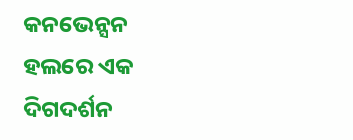କନଭେନ୍ସନ ହଲରେ ଏକ ଦିଗଦର୍ଶନ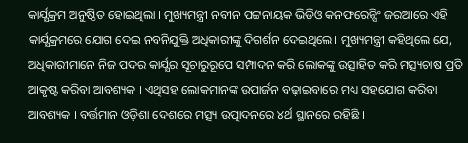କାର୍ଯ୍ଯକ୍ରମ ଅନୁଷ୍ଠିତ ହୋଇଥିଲା । ମୁଖ୍ୟମନ୍ତ୍ରୀ ନବୀନ ପଟ୍ଟନାୟକ ଭିଡିଓ କନଫରେନ୍ସିଂ ଜରଆରେ ଏହି କାର୍ଯ୍ଯକ୍ରମରେ ଯୋଗ ଦେଇ ନବନିଯୁକ୍ତି ଅଧିକାରୀଙ୍କୁ ଦିଗର୍ଶନ ଦେଇଥିଲେ। ମୁଖ୍ୟମନ୍ତ୍ରୀ କହିଥିଲେ ଯେ, ଅଧିକାରୀମାନେ ନିଜ ପଦର କାର୍ଯ୍ଯର ସୂଚାରୁରୂପେ ସମ୍ପାଦନ କରି ଲୋକଙ୍କୁ ଉତ୍ସାହିତ କରି ମତ୍ସ୍ୟଚାଷ ପ୍ରତି ଆକୃଷ୍ଟ କରିବା ଆବଶ୍ୟକ । ଏଥିସହ ଲୋକମାନଙ୍କ ଉପାର୍ଜନ ବଢ଼ାଇବାରେ ମଧ୍ୟ ସହଯୋଗ କରିବା ଆବଶ୍ୟକ । ବର୍ତ୍ତମାନ ଓଡ଼ିଶା ଦେଶରେ ମତ୍ସ୍ୟ ଉତ୍ପାଦନରେ ୪ର୍ଥ ସ୍ଥାନରେ ରହିଛି ।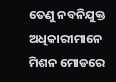ତେଣୁ ନବନିଯୁକ୍ତ ଅଧିକାରୀମାନେ ମିଶନ ମୋଡରେ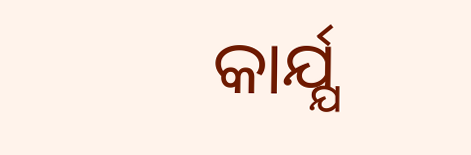କାର୍ଯ୍ଯ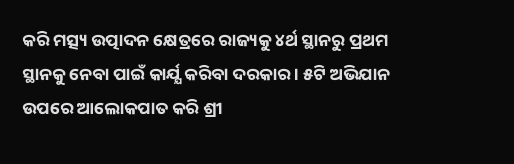କରି ମତ୍ସ୍ୟ ଉତ୍ପାଦନ କ୍ଷେତ୍ରରେ ରାଜ୍ୟକୁ ୪ର୍ଥ ସ୍ଥାନରୁ ପ୍ରଥମ ସ୍ଥାନକୁ ନେବା ପାଇଁ କାର୍ଯ୍ଯ କରିବା ଦରକାର । ୫ଟି ଅଭିଯାନ ଉପରେ ଆଲୋକପାତ କରି ଶ୍ରୀ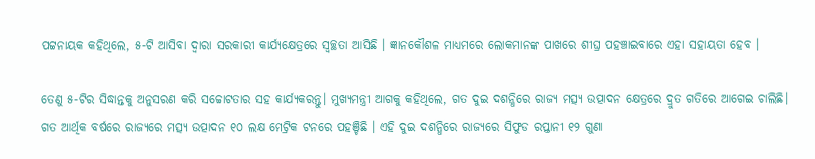ପଟ୍ଟନାୟକ କହିଥିଲେ, ୫-ଟି ଆସିବା ଦ୍ୱାରା ସରକାରୀ କାର୍ଯ୍ଯକ୍ଷେତ୍ରରେ ସ୍ୱଚ୍ଛତା ଆସିଛି । ଜ୍ଞାନକୌଶଳ ମାଧ୍ୟମରେ ଲୋକମାନଙ୍କ ପାଖରେ ଶୀଘ୍ର ପହଞ୍ଚାଇବାରେ ଏହା ସହାୟତା ହେବ ।

ତେଣୁ ୫-ଟିର ସିଦ୍ଧାନ୍ତକୁ ଅନୁସରଣ କରି ସଚ୍ଚୋଟତାର ସହ କାର୍ଯ୍ଯକରନ୍ତୁ। ମୁଖ୍ୟମନ୍ତ୍ରୀ ଆଗକୁ କହିଥିଲେ, ଗତ ଦୁଇ ଦଶନ୍ଧିରେ ରାଜ୍ୟ ମତ୍ସ୍ୟ ଉତ୍ପାଦନ କ୍ଷେତ୍ରରେ ଦ୍ରୁତ ଗତିରେ ଆଗେଇ ଚାଲିଛି। ଗତ ଆର୍ଥିକ ବର୍ଷରେ ରାଜ୍ୟରେ ମତ୍ସ୍ୟ ଉତ୍ପାଦନ ୧୦ ଲକ୍ଷ ମେଟ୍ରିକ ଟନରେ ପହଞ୍ଚିଛି । ଏହି ଦୁଇ ଦଶନ୍ଧିରେ ରାଜ୍ୟରେ ସିଫୁଡ ରପ୍ତାନୀ ୧୨ ଗୁଣା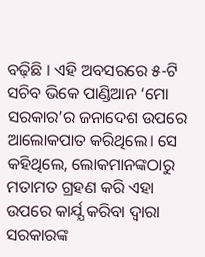ବଢ଼ିଛି । ଏହି ଅବସରରେ ୫-ଟି ସଚିବ ଭିକେ ପାଣ୍ଡିଆନ ‘ମୋ ସରକାର’ର ଜନାଦେଶ ଉପରେ ଆଲୋକପାତ କରିଥିଲେ। ସେ କହିଥିଲେ, ଲୋକମାନଙ୍କଠାରୁ ମତାମତ ଗ୍ରହଣ କରି ଏହା ଉପରେ କାର୍ଯ୍ଯ କରିବା ଦ୍ୱାରା ସରକାରଙ୍କ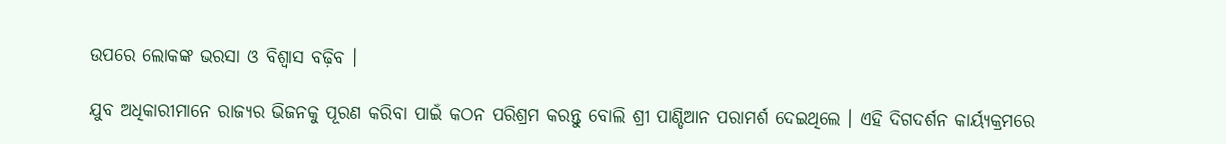ଉପରେ ଲୋକଙ୍କ ଭରସା ଓ ବିଶ୍ୱାସ ବଢ଼ିବ ।

ଯୁବ ଅଧିକାରୀମାନେ ରାଜ୍ୟର ଭିଜନକୁ ପୂରଣ କରିବା ପାଇଁ କଠନ ପରିଶ୍ରମ କରନ୍ତୁ ବୋଲି ଶ୍ରୀ ପାଣ୍ଡିଆନ ପରାମର୍ଶ ଦେଇଥିଲେ । ଏହି ଦିଗଦର୍ଶନ କାର୍ୟ୍ୟକ୍ରମରେ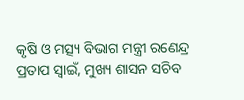କୃଷି ଓ ମତ୍ସ୍ୟ ବିଭାଗ ମନ୍ତ୍ରୀ ରଣେନ୍ଦ୍ର ପ୍ରତାପ ସ୍ୱାଇଁ, ମୁଖ୍ୟ ଶାସନ ସଚିବ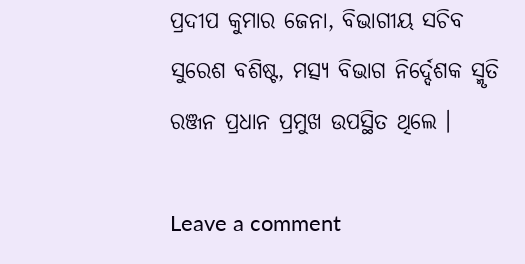ପ୍ରଦୀପ କୁମାର ଜେନା, ବିଭାଗୀୟ ସଚିବ ସୁରେଶ ବଶିଷ୍ଟ, ମତ୍ସ୍ୟ ବିଭାଗ ନିର୍ଦ୍ଦେଶକ ସ୍ମୃତି ରଞ୍ଜନ ପ୍ରଧାନ ପ୍ରମୁଖ ଉପସ୍ଥିତ ଥିଲେ ।

Leave a comment